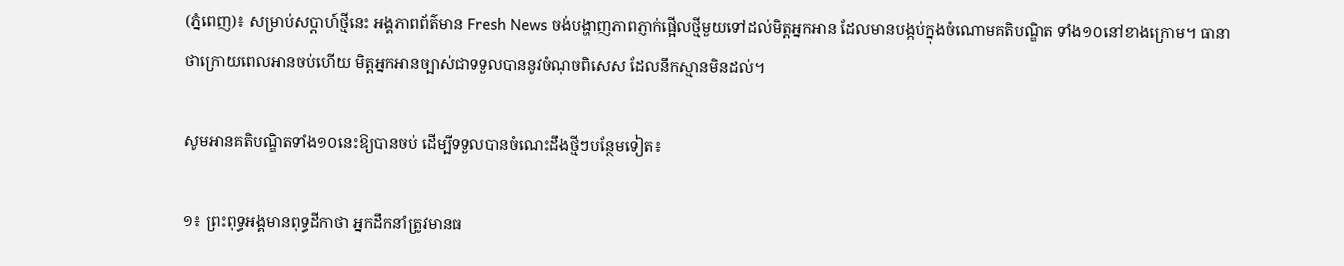(ភ្នំពេញ)៖ សម្រាប់សប្ដាហ៍ថ្មីនេះ អង្គភាពព័ត៌មាន Fresh News ចង់បង្ហាញភាពភ្ញាក់ផ្អើលថ្មីមួយទៅដល់មិត្តអ្នកអាន ដែលមានបង្កប់ក្នុងចំណោមគតិបណ្ឌិត ទាំង១០នៅខាងក្រោម។ ធានាថាក្រោយពេលអានចប់ហើយ មិត្តអ្នកអានច្បាស់ជាទទួលបាននូវចំណុចពិសេស ដែលនឹកស្មានមិនដល់។

សូមអានគតិបណ្ឌិតទាំង១០នេះឱ្យបានចប់ ដើម្បីទទួលបានចំណេះដឹងថ្មីៗបន្ថែមទៀត៖

១៖ ព្រះពុទ្ធអង្គមានពុទ្ធដីកាថា អ្នកដឹកនាំត្រូវមានធ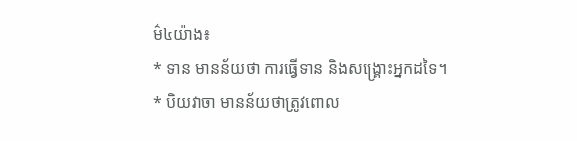ម៌៤យ៉ាង៖
* ទាន មានន័យថា ការធ្វើទាន និងសង្គ្រោះអ្នកដទៃ។
* បិយវាចា មានន័យថាត្រូវពោល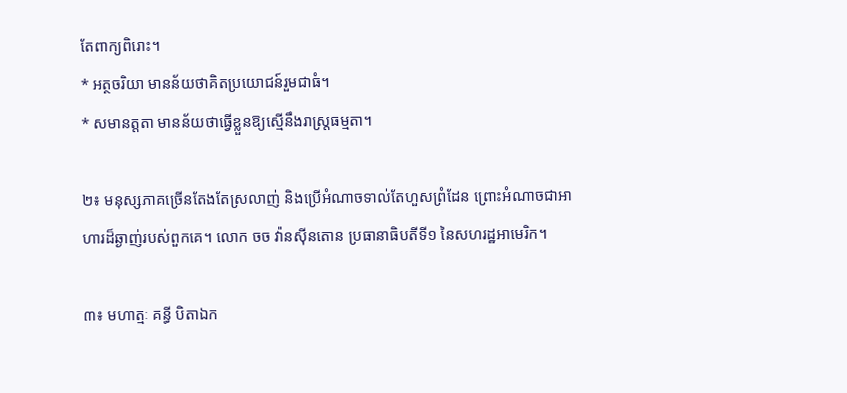តែពាក្យពិរោះ។
* អត្ថចរិយា មានន័យថាគិតប្រយោជន៍រួមជាធំ។
* សមានត្តតា មានន័យថាធ្វើខ្លួនឱ្យស្មើនឹងរាស្ត្រធម្មតា។

២៖ មនុស្សភាគច្រើនតែងតែស្រលាញ់ និងប្រើអំណាចទាល់តែហួសព្រំដែន ព្រោះអំណាចជាអាហារដ៏ឆ្ងាញ់របស់ពួកគេ។ លោក ចច វ៉ានស៊ីនតោន ប្រធានាធិបតីទី១ នៃសហរដ្ឋអាមេរិក។

៣៖ មហាត្មៈ គន្ធី បិតាឯក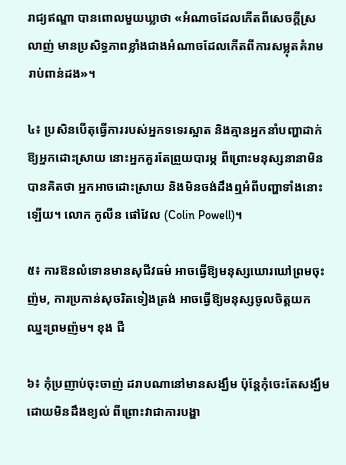រាជ្យឥណ្ឌា បានពោលមួយឃ្លាថា «អំណាចដែលកើតពីសេចក្ដីស្រលាញ់ មានប្រសិទ្ធភាពខ្លាំងជាងអំណាចដែលកើតពីការសម្លុតគំរាមរាប់ពាន់ដង»។

៤៖ ប្រសិនបើតុធ្វើការរបស់អ្នកទទេរស្អាត និងគ្មានអ្នកនាំបញ្ហាដាក់ឱ្យអ្នកដោះស្រាយ នោះអ្នកគួរតែព្រួយបារម្ភ ពីព្រោះមនុស្សនានាមិនបានគិតថា អ្នកអាចដោះស្រាយ និងមិនចង់ដឹងឮអំពីបញ្ហាទាំងនោះឡើយ។ លោក កូលីន ផៅវែល (Colin Powell)។

៥៖ ការឱនលំទោនមានសុជីវធម៌ អាចធ្វើឱ្យមនុស្សឃោរឃៅព្រមចុះញ៉ម, ការប្រកាន់សុចរិតទៀងត្រង់ អាចធ្វើឱ្យមនុស្សចូលចិត្តយកឈ្នះព្រមញ៉ម។ ខុង ជឺ

៦៖ កុំប្រញាប់ចុះចាញ់ ដរាបណានៅមានសង្ឃឹម ប៉ុន្តែកុំចេះតែសង្ឃឹមដោយមិនដឹងខ្យល់ ពីព្រោះវាជាការបង្ហា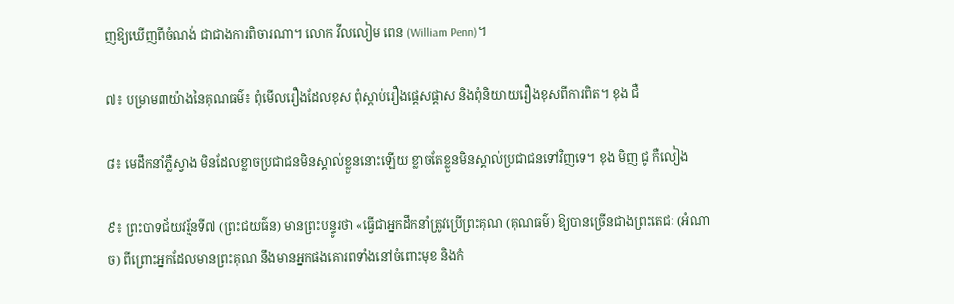ញឱ្យឃើញពីចំណង់ ជាជាងការពិចារណា។ លោក វីលលៀម ពេន (William Penn)។

៧៖ បម្រាម៣យ៉ាងនៃគុណធម៌៖ ពុំមើលរឿងដែលខុស ពុំស្ដាប់រឿងផ្ដេសផ្ដាស និងពុំនិយាយរឿងខុសពីការពិត។ ខុង ជឺ

៨៖ មេដឹកនាំភ្លឺស្វាង មិនដែលខ្លាចប្រជាជនមិនស្គាល់ខ្លួននោះឡើយ ខ្លាចតែខ្លួនមិនស្គាល់ប្រជាជនទៅវិញទេ។ ខុង មិញ ជូ កឺលៀង

៩៖ ព្រះបាទជ័យវរ្ម័នទី៧ (ព្រះជយធ៌ន) មានព្រះបន្ទូរថា «ធ្វើជាអ្នកដឹកនាំត្រូវប្រើព្រះគុណ (គុណធម៌) ឱ្យបានច្រើនជាងព្រះតេជៈ (អំណាច) ពីព្រោះអ្នកដែលមានព្រះគុណ នឹងមានអ្នកផងគោរពទាំងនៅចំពោះមុខ និងកំ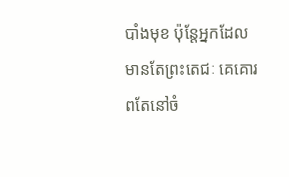បាំងមុខ ប៉ុន្តែអ្នកដែលមានតែព្រះតេជៈ គេគោរពតែនៅចំ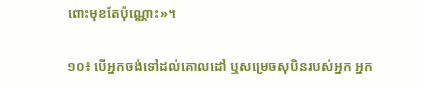ពោះមុខតែប៉ុណ្ណោះ»។

១០៖ បើអ្នកចង់ទៅដល់គោលដៅ ឬសម្រេចសុបិនរបស់អ្នក អ្នក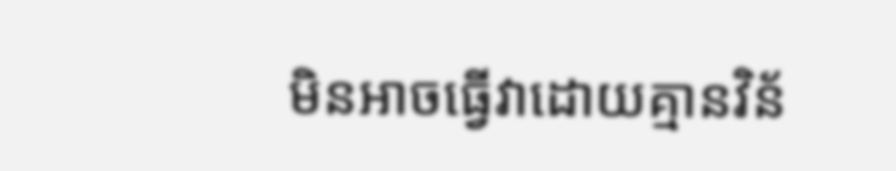មិនអាចធ្វើវាដោយគ្មានវិន័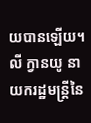យបានឡើយ។ លី ក្វានយូ នាយករដ្ឋមន្ត្រីនៃ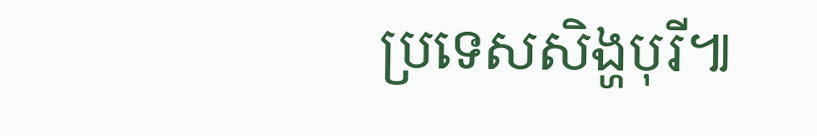ប្រទេសសិង្ហបុរី៕